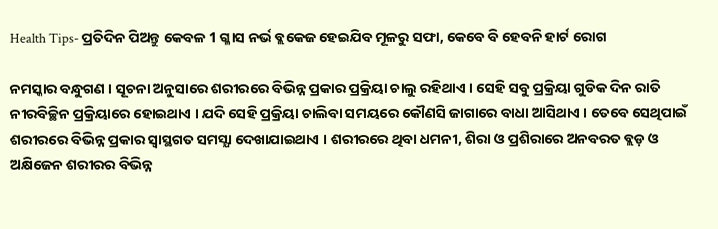Health Tips- ପ୍ରତିଦିନ ପିଅନ୍ତୁ କେବଳ 1 ଗ୍ଳାସ ନର୍ଭ ବ୍ଲକେଜ ହେଇଯିବ ମୂଳରୁ ସଫା, କେବେ ବି ହେବନି ହାର୍ଟ ରୋଗ

ନମସ୍କାର ବନ୍ଧୁଗଣ । ସୂଚନା ଅନୁସାରେ ଶରୀରରେ ବିଭିନ୍ନ ପ୍ରକାର ପ୍ରକ୍ରିୟା ଚାଲୁ ରହିଥାଏ । ସେହି ସବୁ ପ୍ରକ୍ରିୟା ଗୁଡିକ ଦିନ ରାତି ନୀରବିଚ୍ଛିନ ପ୍ରକ୍ରିୟାରେ ହୋଇଥାଏ । ଯଦି ସେହି ପ୍ରକ୍ରିୟା ଚାଲିବା ସମୟରେ କୌଣସି ଜାଗାରେ ବାଧା ଆସିଥାଏ । ତେବେ ସେଥିପାଇଁ ଶରୀରରେ ବିଭିନ୍ନ ପ୍ରକାର ସ୍ଵାସ୍ଥଗତ ସମସ୍ଯା ଦେଖାଯାଇଥାଏ । ଶରୀରରେ ଥିବା ଧମନୀ, ଶିରା ଓ ପ୍ରଶିରାରେ ଅନବରତ ବ୍ଲଡ଼ ଓ ଅକ୍ଷିଜେନ ଶରୀରର ବିଭିନ୍ନ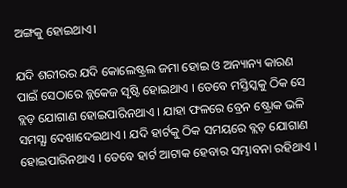ଅଙ୍ଗକୁ ହୋଇଥାଏ।

ଯଦି ଶରୀରର ଯଦି କୋଲେଷ୍ଟ୍ରଲ ଜମା ହୋଇ ଓ ଅନ୍ୟାନ୍ୟ କାରଣ ପାଇଁ ସେଠାରେ ବ୍ଲକେଜ ସୃଷ୍ଟି ହୋଇଥାଏ । ତେବେ ମସ୍ତିସ୍କକୁ ଠିକ ସେ ବ୍ଲଡ଼ ଯୋଗାଣ ହୋଇପାରିନଥାଏ । ଯାହା ଫଳରେ ବ୍ରେନ ଷ୍ଟ୍ରୋକ ଭଳି ସମସ୍ଯା ଦେଖାଦେଇଥାଏ । ଯଦି ହାର୍ଟକୁ ଠିକ ସମୟରେ ବ୍ଲଡ଼ ଯୋଗାଣ  ହୋଇପାରିନଥାଏ । ତେବେ ହାର୍ଟ ଆଟାକ ହେବାର ସମ୍ଭାବନା ରହିଥାଏ ।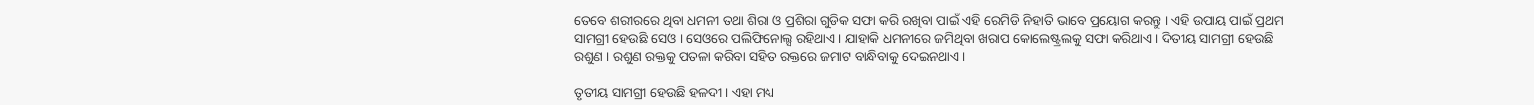ତେବେ ଶରୀରରେ ଥିବା ଧମନୀ ତଥା ଶିରା ଓ ପ୍ରଶିରା ଗୁଡିକ ସଫା କରି ରଖିବା ପାଇଁ ଏହି ରେମିଡି ନିହାତି ଭାବେ ପ୍ରୟୋଗ କରନ୍ତୁ । ଏହି ଉପାୟ ପାଇଁ ପ୍ରଥମ ସାମଗ୍ରୀ ହେଉଛି ସେଓ । ସେଓରେ ପଲିଫିନୋଲ୍ସ ରହିଥାଏ । ଯାହାକି ଧମନୀରେ ଜମିଥିବା ଖରାପ କୋଲେଷ୍ଟ୍ରଲକୁ ସଫା କରିଥାଏ । ଦିତୀୟ ସାମଗ୍ରୀ ହେଉଛି ରଶୁଣ । ରଶୁଣ ରକ୍ତକୁ ପତଳା କରିବା ସହିତ ରକ୍ତରେ ଜମାଟ ବାନ୍ଧିବାକୁ ଦେଇନଥାଏ ।

ତୃତୀୟ ସାମଗ୍ରୀ ହେଉଛି ହଳଦୀ । ଏହା ମଧ୍ୟ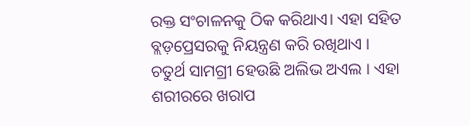ରକ୍ତ ସଂଚାଳନକୁ ଠିକ କରିଥାଏ। ଏହା ସହିତ ବ୍ଲଡ଼ପ୍ରେସରକୁ ନିୟନ୍ତ୍ରଣ କରି ରଖିଥାଏ । ଚତୁର୍ଥ ସାମଗ୍ରୀ ହେଉଛି ଅଲିଭ ଅଏଲ । ଏହା ଶରୀରରେ ଖରାପ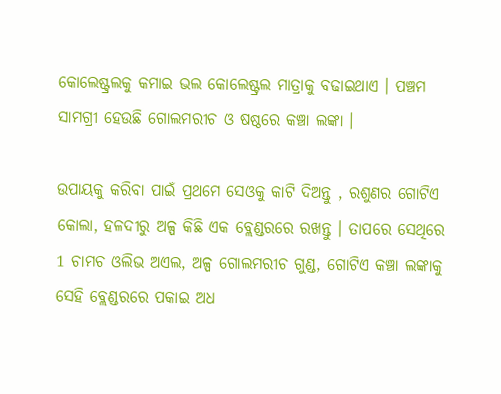କୋଲେଷ୍ଟ୍ରଲକୁ କମାଇ ଭଲ କୋଲେଷ୍ଟ୍ରଲ ମାତ୍ରାକୁ ବଢାଇଥାଏ । ପଞ୍ଚମ ସାମଗ୍ରୀ ହେଉଛି ଗୋଲମରୀଚ ଓ ଷଷ୍ଠରେ କଞ୍ଚା ଲଙ୍କା ।

ଉପାୟକୁ କରିବା ପାଇଁ ପ୍ରଥମେ ସେଓକୁ କାଟି ଦିଅନ୍ତୁ , ରଶୁଣର ଗୋଟିଏ କୋଲା, ହଳଦୀରୁ ଅଳ୍ପ କିଛି ଏକ ବ୍ଲେଣ୍ଡରରେ ରଖନ୍ତୁ । ତାପରେ ସେଥିରେ 1 ଚାମଚ ଓଲିଭ ଅଏଲ, ଅଳ୍ପ ଗୋଲମରୀଚ ଗୁଣ୍ଡ, ଗୋଟିଏ କଞ୍ଚା ଲଙ୍କାକୁ ସେହି ବ୍ଲେଣ୍ଡରରେ ପକାଇ ଅଧ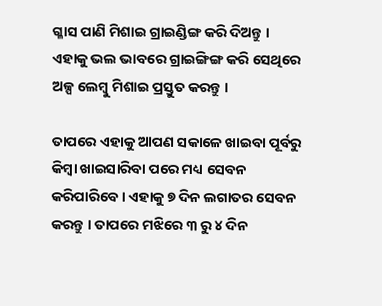ଗ୍ଳାସ ପାଣି ମିଶାଇ ଗ୍ରାଇଣ୍ଡିଙ୍ଗ କରି ଦିଅନ୍ତୁ । ଏହାକୁ ଭଲ ଭାବରେ ଗ୍ରାଇଙ୍ଗିଙ୍ଗ କରି ସେଥିରେ ଅଳ୍ପ ଲେମ୍ବୁ ମିଶାଇ ପ୍ରସ୍ତୁତ କରନ୍ତୁ ।

ତାପରେ ଏହାକୁ ଆପଣ ସକାଳେ ଖାଇବା ପୂର୍ବରୁ କିମ୍ବା ଖାଇସାରିବା ପରେ ମଧ୍ୟ ସେବନ କରିପାରିବେ । ଏହାକୁ ୭ ଦିନ ଲଗାତର ସେବନ କରନ୍ତୁ । ତାପରେ ମଝିରେ ୩ ରୁ ୪ ଦିନ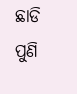ଛାଡି ପୁଣି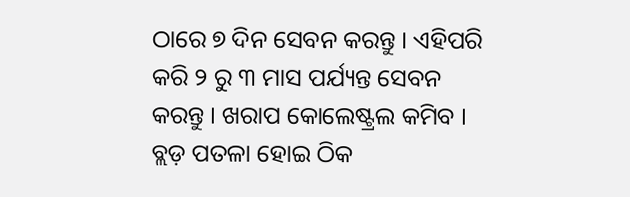ଠାରେ ୭ ଦିନ ସେବନ କରନ୍ତୁ । ଏହିପରି କରି ୨ ରୁ ୩ ମାସ ପର୍ଯ୍ୟନ୍ତ ସେବନ କରନ୍ତୁ । ଖରାପ କୋଲେଷ୍ଟ୍ରଲ କମିବ । ବ୍ଲଡ଼ ପତଳା ହୋଇ ଠିକ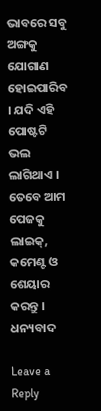ଭାବରେ ସବୁ ଅଙ୍ଗକୁ ଯୋଗାଣ ହୋଇପାରିବ । ଯଦି ଏହି ପୋଷ୍ଟଟି ଭଲ ଲାଗିଥାଏ । ତେବେ ଆମ ପେଜକୁ ଲାଇକ୍, କମେଣ୍ଟ ଓ ଶେୟାର କରନ୍ତୁ । ଧନ୍ୟବାଦ

Leave a Reply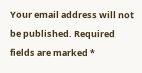Your email address will not be published. Required fields are marked *